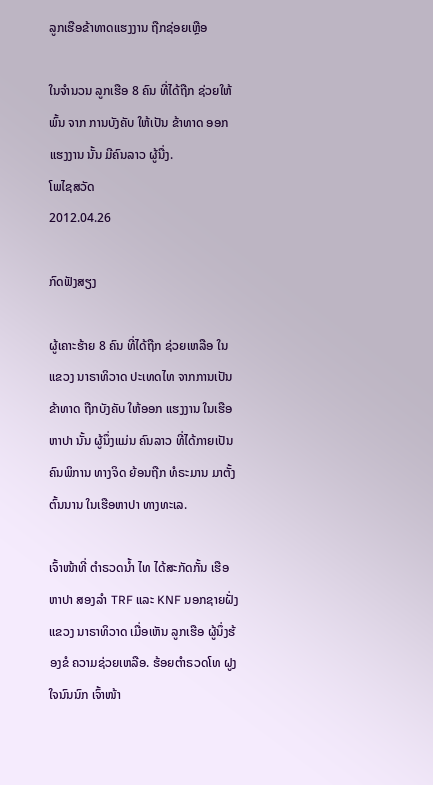ລູກເຮືອຂ້າທາດແຮງງານ ຖືກຊ່ອຍເຫຼືອ

ໃນຈໍານວນ ລູກເຮືອ 8 ຄົນ ທີ່ໄດ້ຖືກ ຊ່ວຍໃຫ້ພົ້ນ ຈາກ ການບັງຄັບ ໃຫ້ເປັນ ຂ້າທາດ ອອກແຮງງານ ນັ້ນ ມີຄົນລາວ ຜູ້ນື່ງ.
ໂພໄຊສວັດ
2012.04.26

ກົດຟັງສຽງ

ຜູ້ເຄາະຮ້າຍ 8 ຄົນ ທີ່ໄດ້ຖືກ ຊ່ວຍເຫລືອ ໃນແຂວງ ນາຣາທິວາດ ປະເທດໄທ ຈາກການເປັນ ຂ້າທາດ ຖືກບັງຄັບ ໃຫ້ອອກ ແຮງງານ ໃນເຮືອຫາປາ ນັ້ນ ຜູ້ນຶ່ງແມ່ນ ຄົນລາວ ທີ່ໄດ້ກາຍເປັນ ຄົນພິການ ທາງຈິດ ຍ້ອນຖືກ ທໍຣະມານ ມາຕັ້ງຕົ້ນນານ ໃນເຮືອຫາປາ ທາງທະເລ.

ເຈົ້າໜ້າທີ່ ຕໍາຣວດນໍ້າ ໄທ ໄດ້ສະກັດກັ້ນ ເຮືອຫາປາ ສອງລໍາ TRF ແລະ KNF ນອກຊາຍຝັ່ງ ແຂວງ ນາຣາທິວາດ ເມື່ອເຫັນ ລູກເຮືອ ຜູ້ນຶ່ງຮ້ອງຂໍ ຄວາມຊ່ວຍເຫລືອ. ຮ້ອຍຕໍາຣວດໂທ ຝູງ ໃຈນົນນົກ ເຈົ້າໜ້າ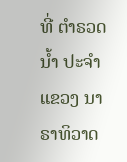ທີ່ ຕໍາຣວດນໍ້າ ປະຈໍາ ແຂວງ ນາຣາທິວາດ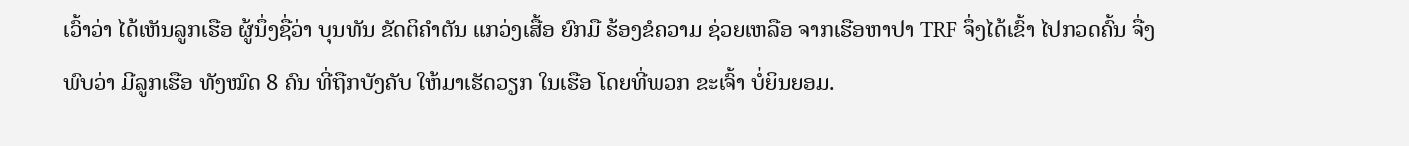ເວົ້າວ່າ ໄດ້ເຫັນລູກເຮືອ ຜູ້ນຶ່ງຊື່ວ່າ ບຸນທັນ ຂັດຕິຄໍາຕັນ ແກວ່ງເສື້ອ ຍົກມື ຮ້ອງຂໍຄວາມ ຊ່ວຍເຫລືອ ຈາກເຮືອຫາປາ TRF ຈຶ່ງໄດ້ເຂົ້າ ໄປກວດຄົ້ນ ຈື່ງພົບວ່າ ມີລູກເຮືອ ທັງໝົດ 8 ຄົນ ທີ່ຖືກບັງຄັບ ໃຫ້ມາເຮັດວຽກ ໃນເຮືອ ໂດຍທີ່ພວກ ຂະເຈົ້າ ບໍ່ຍິນຍອມ.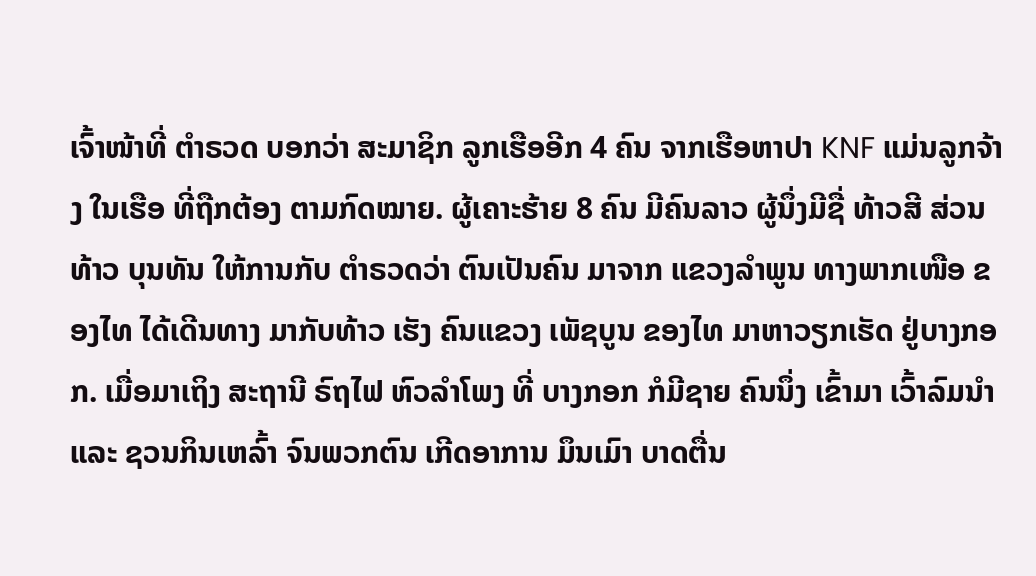ເຈົ້າໜ້າທີ່ ຕໍາຣວດ ບອກວ່າ ສະມາຊິກ ລູກເຮືອອີກ 4 ຄົນ ຈາກເຮືອຫາປາ KNF ແມ່ນລູກຈ້າງ ໃນເຮືອ ທີ່ຖືກຕ້ອງ ຕາມກົດໝາຍ. ຜູ້ເຄາະຮ້າຍ 8 ຄົນ ມີຄົນລາວ ຜູ້ນຶ່ງມີຊື່ ທ້າວສີ ສ່ວນທ້າວ ບຸນທັນ ໃຫ້ການກັບ ຕໍາຣວດວ່າ ຕົນເປັນຄົນ ມາຈາກ ແຂວງລໍາພູນ ທາງພາກເໜືອ ຂອງໄທ ໄດ້ເດີນທາງ ມາກັບທ້າວ ເຮັງ ຄົນແຂວງ ເພັຊບູນ ຂອງໄທ ມາຫາວຽກເຮັດ ຢູ່ບາງກອກ. ເມື່ອມາເຖິງ ສະຖານີ ຣົຖໄຟ ຫົວລຳໂພງ ທີ່ ບາງກອກ ກໍມີຊາຍ ຄົນນຶ່ງ ເຂົ້າມາ ເວົ້າລົມນໍາ ແລະ ຊວນກິນເຫລົ້າ ຈົນພວກຕົນ ເກີດອາການ ມຶນເມົາ ບາດຕື່ນ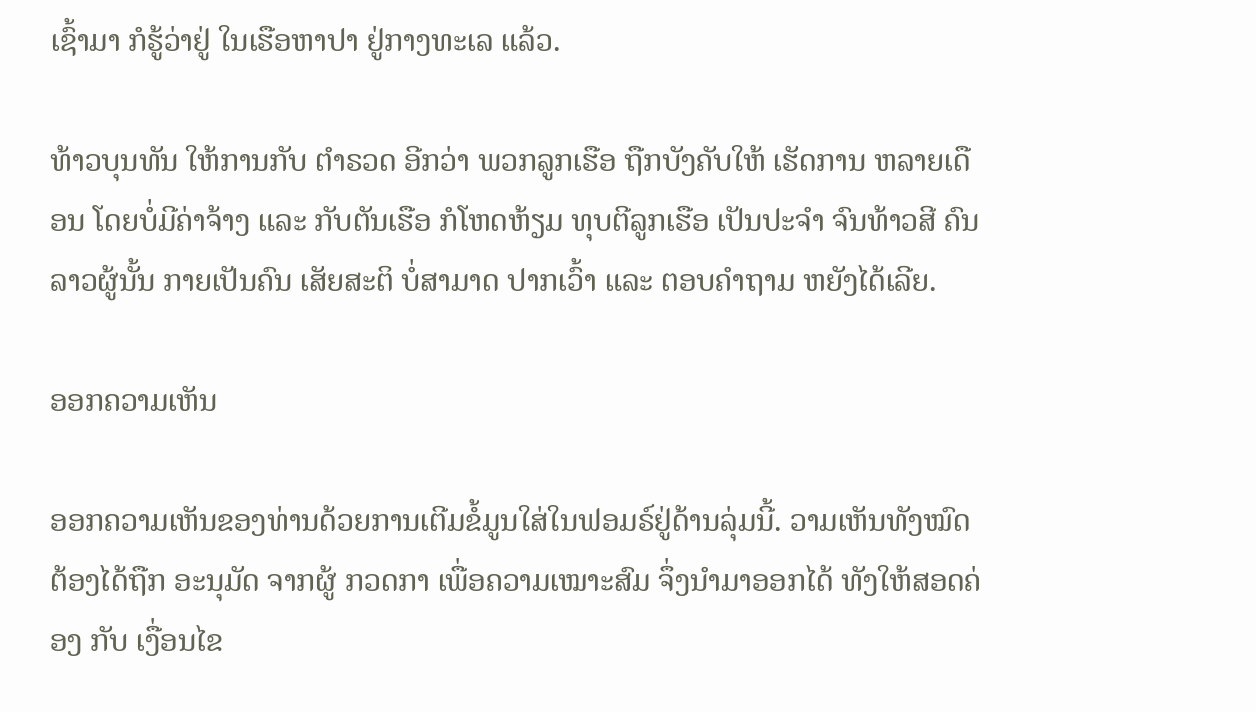ເຊົ້າມາ ກໍຮູ້ວ່າຢູ່ ໃນເຮືອຫາປາ ຢູ່ກາງທະເລ ແລ້ວ.

ທ້າວບຸນທັນ ໃຫ້ການກັບ ຕໍາຣວດ ອີກວ່າ ພວກລູກເຮືອ ຖືກບັງຄັບໃຫ້ ເຮັດການ ຫລາຍເດືອນ ໂດຍບໍ່ມີຄ່າຈ້າງ ແລະ ກັບຕັນເຮືອ ກໍໂຫດຫ້ຽມ ທຸບຕີລູກເຮືອ ເປັນປະຈໍາ ຈົນທ້າວສີ ຄົນລາວຜູ້ນັ້ນ ກາຍເປັນຄົນ ເສັຍສະຕິ ບໍ່ສາມາດ ປາກເວົ້າ ແລະ ຕອບຄໍາຖາມ ຫຍັງໄດ້ເລີຍ.

ອອກຄວາມເຫັນ

ອອກຄວາມເຫັນຂອງທ່ານດ້ວຍການເຕີມຂໍ້ມູນໃສ່ໃນຟອມຣ໌ຢູ່ດ້ານລຸ່ມນີ້. ວາມເຫັນທັງໝົດ ຕ້ອງໄດ້ຖືກ ອະນຸມັດ ຈາກຜູ້ ກວດກາ ເພື່ອຄວາມເໝາະສົມ ຈຶ່ງນໍາມາອອກໄດ້ ທັງໃຫ້ສອດຄ່ອງ ກັບ ເງື່ອນໄຂ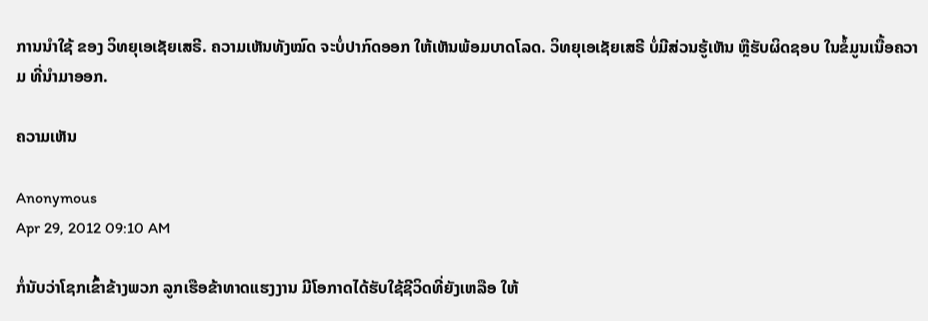ການນຳໃຊ້ ຂອງ ວິທຍຸເອເຊັຍເສຣີ. ຄວາມເຫັນທັງໝົດ ຈະບໍ່ປາກົດອອກ ໃຫ້ເຫັນພ້ອມບາດໂລດ. ວິທຍຸເອເຊັຍເສຣີ ບໍ່ມີສ່ວນຮູ້ເຫັນ ຫຼືຮັບຜິດຊອບ ໃນຂໍ້ມູນເນື້ອຄວາມ ທີ່ນໍາມາອອກ.

ຄວາມເຫັນ

Anonymous
Apr 29, 2012 09:10 AM

ກໍ່ນັບວ່າໂຊກເຂົ້າຂ້າງພວກ ລູກເຮືອຂ້າທາດແຮງງານ ມີໂອກາດໄດ້ຮັບໃຊ້ຊີວິດທີ່ຍັງເຫລືອ ໃຫ້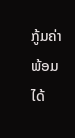ກູ້ມຄ່າ ພ້ອມໄດ້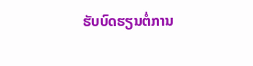ຮັບບົດຮຽນຕໍ່ການ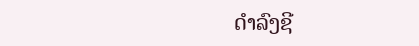ດຳລົງຊີ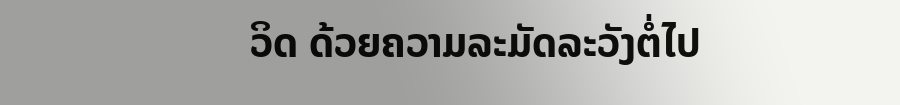ວິດ ດ້ວຍຄວາມລະມັດລະວັງຕໍ່ໄປ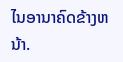ໄນອານາຄົດຂ້າງຫນ້າ.